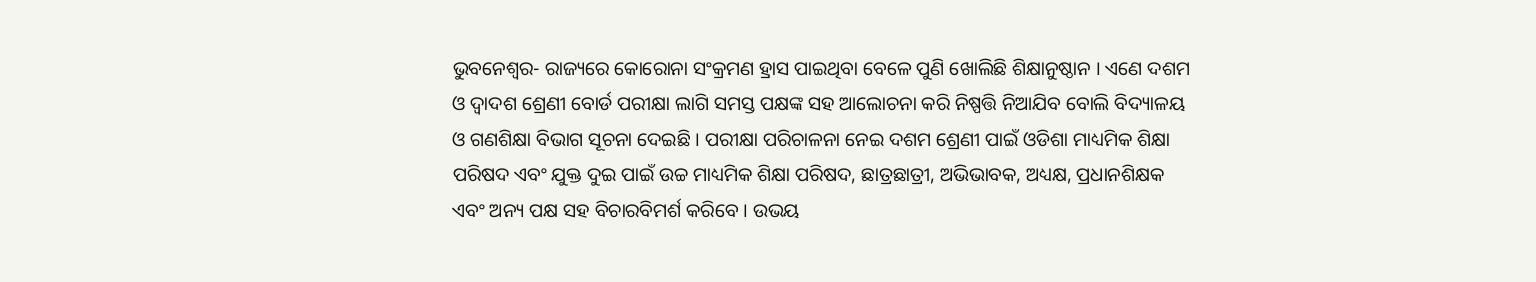ଭୁବନେଶ୍ୱର- ରାଜ୍ୟରେ କୋରୋନା ସଂକ୍ରମଣ ହ୍ରାସ ପାଇଥିବା ବେଳେ ପୁଣି ଖୋଲିଛି ଶିକ୍ଷାନୁଷ୍ଠାନ । ଏଣେ ଦଶମ ଓ ଦ୍ୱାଦଶ ଶ୍ରେଣୀ ବୋର୍ଡ ପରୀକ୍ଷା ଲାଗି ସମସ୍ତ ପକ୍ଷଙ୍କ ସହ ଆଲୋଚନା କରି ନିଷ୍ପତ୍ତି ନିଆଯିବ ବୋଲି ବିଦ୍ୟାଳୟ ଓ ଗଣଶିକ୍ଷା ବିଭାଗ ସୂଚନା ଦେଇଛି । ପରୀକ୍ଷା ପରିଚାଳନା ନେଇ ଦଶମ ଶ୍ରେଣୀ ପାଇଁ ଓଡିଶା ମାଧ୍ୟମିକ ଶିକ୍ଷା ପରିଷଦ ଏବଂ ଯୁକ୍ତ ଦୁଇ ପାଇଁ ଉଚ୍ଚ ମାଧ୍ୟମିକ ଶିକ୍ଷା ପରିଷଦ, ଛାତ୍ରଛାତ୍ରୀ, ଅଭିଭାବକ, ଅଧ୍ୟକ୍ଷ, ପ୍ରଧାନଶିକ୍ଷକ ଏବଂ ଅନ୍ୟ ପକ୍ଷ ସହ ବିଚାରବିମର୍ଶ କରିବେ । ଉଭୟ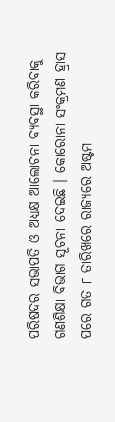ପରିଷଦର ସଭାପତି ଓ ଅଧ୍ୟକ୍ଷ ଆଲୋଚନା ବ୍ୟବସ୍ଥା କରିବାକୁ ଗଣଶିକ୍ଷା ବିଭାଗ ସୂଚନା ଦେଇଛି । କୋରୋନା ସଂକ୍ରମଣ ହ୍ରାସ ପରେ ଗତ ୮ ତାରିଖରେ ରାଜ୍ୟରେ ଅଷ୍ଟମ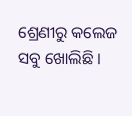ଶ୍ରେଣୀରୁ କଲେଜ ସବୁ ଖୋଲିଛି ।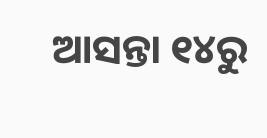ଆସନ୍ତା ୧୪ରୁ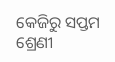କେଜିରୁ ସପ୍ତମ ଶ୍ରେଣୀ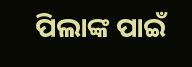ପିଲାଙ୍କ ପାଇଁ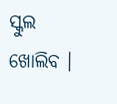ସ୍କୁଲ ଖୋଲିବ ।